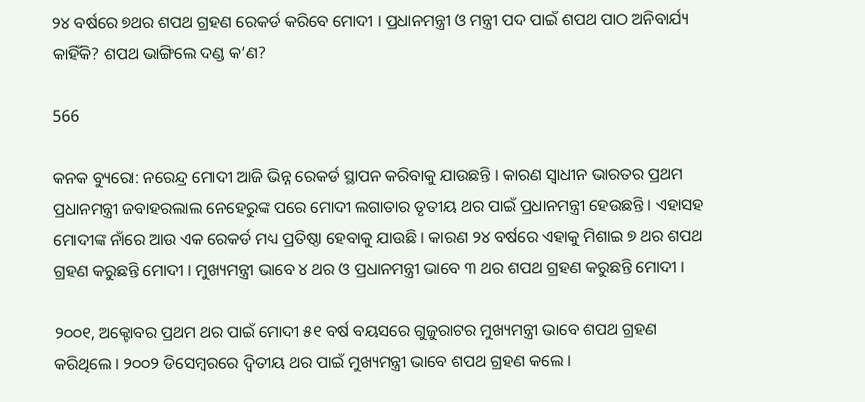୨୪ ବର୍ଷରେ ୭ଥର ଶପଥ ଗ୍ରହଣ ରେକର୍ଡ କରିବେ ମୋଦୀ । ପ୍ରଧାନମନ୍ତ୍ରୀ ଓ ମନ୍ତ୍ରୀ ପଦ ପାଇଁ ଶପଥ ପାଠ ଅନିବାର୍ଯ୍ୟ କାହିଁକି? ଶପଥ ଭାଙ୍ଗିଲେ ଦଣ୍ଡ କ’ଣ?

566

କନକ ବ୍ୟୁରୋ: ନରେନ୍ଦ୍ର ମୋଦୀ ଆଜି ଭିନ୍ନ ରେକର୍ଡ ସ୍ଥାପନ କରିବାକୁ ଯାଉଛନ୍ତି । କାରଣ ସ୍ୱାଧୀନ ଭାରତର ପ୍ରଥମ ପ୍ରଧାନମନ୍ତ୍ରୀ ଜବାହରଲାଲ ନେହେରୁଙ୍କ ପରେ ମୋଦୀ ଲଗାତାର ତୃତୀୟ ଥର ପାଇଁ ପ୍ରଧାନମନ୍ତ୍ରୀ ହେଉଛନ୍ତି । ଏହାସହ ମୋଦୀଙ୍କ ନାଁରେ ଆଉ ଏକ ରେକର୍ଡ ମଧ୍ୟ ପ୍ରତିଷ୍ଠା ହେବାକୁ ଯାଉଛି । କାରଣ ୨୪ ବର୍ଷରେ ଏହାକୁ ମିଶାଇ ୭ ଥର ଶପଥ ଗ୍ରହଣ କରୁଛନ୍ତି ମୋଦୀ । ମୁଖ୍ୟମନ୍ତ୍ରୀ ଭାବେ ୪ ଥର ଓ ପ୍ରଧାନମନ୍ତ୍ରୀ ଭାବେ ୩ ଥର ଶପଥ ଗ୍ରହଣ କରୁଛନ୍ତି ମୋଦୀ ।

୨୦୦୧, ଅକ୍ଟୋବର ପ୍ରଥମ ଥର ପାଇଁ ମୋଦୀ ୫୧ ବର୍ଷ ବୟସରେ ଗୁଜୁରାଟର ମୁଖ୍ୟମନ୍ତ୍ରୀ ଭାବେ ଶପଥ ଗ୍ରହଣ କରିଥିଲେ । ୨୦୦୨ ଡିସେମ୍ବରରେ ଦ୍ୱିତୀୟ ଥର ପାଇଁ ମୁଖ୍ୟମନ୍ତ୍ରୀ ଭାବେ ଶପଥ ଗ୍ରହଣ କଲେ ।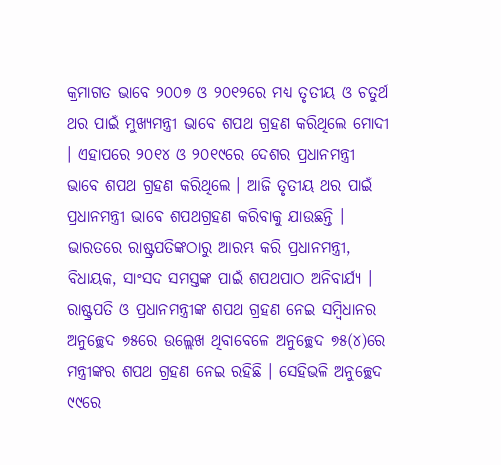କ୍ରମାଗତ ଭାବେ ୨୦୦୭ ଓ ୨୦୧୨ରେ ମଧ୍ୟ ତୃତୀୟ ଓ ଚତୁର୍ଥ ଥର ପାଇଁ ମୁଖ୍ୟମନ୍ତ୍ରୀ ଭାବେ ଶପଥ ଗ୍ରହଣ କରିଥିଲେ ମୋଦୀ । ଏହାପରେ ୨୦୧୪ ଓ ୨୦୧୯ରେ ଦେଶର ପ୍ରଧାନମନ୍ତ୍ରୀ ଭାବେ ଶପଥ ଗ୍ରହଣ କରିଥିଲେ । ଆଜି ତୃତୀୟ ଥର ପାଇଁ ପ୍ରଧାନମନ୍ତ୍ରୀ ଭାବେ ଶପଥଗ୍ରହଣ କରିବାକୁ ଯାଉଛନ୍ତି ।
ଭାରତରେ ରାଷ୍ଟ୍ରପତିଙ୍କଠାରୁ ଆରମ୍ଭ କରି ପ୍ରଧାନମନ୍ତ୍ରୀ, ବିଧାୟକ, ସାଂସଦ ସମସ୍ତଙ୍କ ପାଇଁ ଶପଥପାଠ ଅନିବାର୍ଯ୍ୟ । ରାଷ୍ଟ୍ରପତି ଓ ପ୍ରଧାନମନ୍ତ୍ରୀଙ୍କ ଶପଥ ଗ୍ରହଣ ନେଇ ସମ୍ବିଧାନର ଅନୁଚ୍ଛେଦ ୭୫ରେ ଉଲ୍ଲେଖ ଥିବାବେଳେ ଅନୁଚ୍ଛେଦ ୭୫(୪)ରେ ମନ୍ତ୍ରୀଙ୍କର ଶପଥ ଗ୍ରହଣ ନେଇ ରହିଛି । ସେହିଭଳି ଅନୁଚ୍ଛେଦ ୯୯ରେ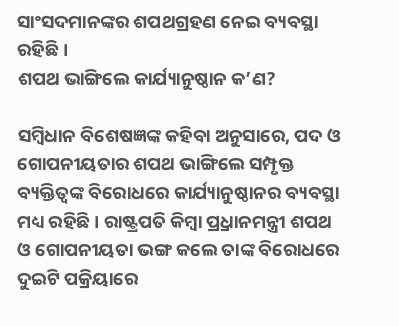ସାଂସଦମାନଙ୍କର ଶପଥଗ୍ରହଣ ନେଇ ବ୍ୟବସ୍ଥା ରହିଛି ।
ଶପଥ ଭାଙ୍ଗିଲେ କାର୍ଯ୍ୟାନୁଷ୍ଠାନ କ’ଣ?

ସମ୍ବିଧାନ ବିଶେଷଜ୍ଞଙ୍କ କହିବା ଅନୁସାରେ, ପଦ ଓ ଗୋପନୀୟତାର ଶପଥ ଭାଙ୍ଗିଲେ ସମ୍ପୃକ୍ତ ବ୍ୟକ୍ତିତ୍ୱଙ୍କ ବିରୋଧରେ କାର୍ଯ୍ୟାନୁଷ୍ଠାନର ବ୍ୟବସ୍ଥା ମଧ୍ୟ ରହିଛି । ରାଷ୍ଟ୍ରପତି କିମ୍ବା ପ୍ର୍ରଧାନମନ୍ତ୍ରୀ ଶପଥ ଓ ଗୋପନୀୟତା ଭଙ୍ଗ କଲେ ତାଙ୍କ ବିରୋଧରେ ଦୁଇଟି ପକ୍ରିୟାରେ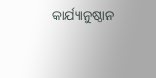କାର୍ଯ୍ୟାନୁଷ୍ଠାନ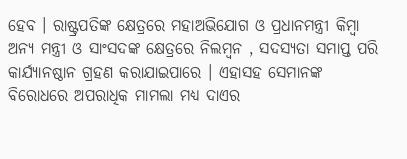ହେବ । ରାଷ୍ଟ୍ରପତିଙ୍କ କ୍ଷେତ୍ରରେ ମହାଅଭିଯୋଗ ଓ ପ୍ରଧାନମନ୍ତ୍ରୀ କିମ୍ବା ଅନ୍ୟ ମନ୍ତ୍ରୀ ଓ ସାଂସଦଙ୍କ କ୍ଷେତ୍ରରେ ନିଲମ୍ବନ , ସଦସ୍ୟତା ସମାପ୍ତ ପରି କାର୍ଯ୍ୟାନଷ୍ଠାନ ଗ୍ରହଣ କରାଯାଇପାରେ । ଏହାସହ ସେମାନଙ୍କ ବିରୋଧରେ ଅପରାଧିକ ମାମଲା ମଧ୍ୟ ଦାଏର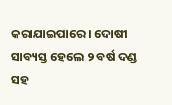କରାଯାଇପାରେ । ଦୋଷୀ ସାବ୍ୟସ୍ତ ହେଲେ ୨ ବର୍ଷ ଦଣ୍ଡ ସହ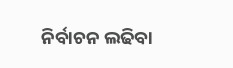ନିର୍ବାଚନ ଲଢିବା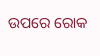ଉପରେ ରୋକ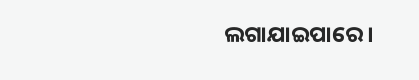ଲଗାଯାଇପାରେ ।